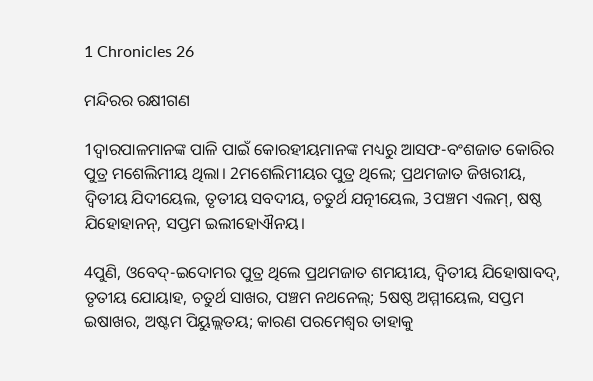1 Chronicles 26

ମନ୍ଦିରର ରକ୍ଷୀଗଣ

1ଦ୍ୱାରପାଳମାନଙ୍କ ପାଳି ପାଇଁ କୋରହୀୟମାନଙ୍କ ମଧ୍ୟରୁ ଆସଫ-ବଂଶଜାତ କୋରିର ପୁତ୍ର ମଶେଲିମୀୟ ଥିଲା। 2ମଶେଲିମୀୟର ପୁତ୍ର ଥିଲେ; ପ୍ରଥମଜାତ ଜିଖରୀୟ, ଦ୍ୱିତୀୟ ଯିଦୀୟେଲ, ତୃତୀୟ ସବଦୀୟ, ଚତୁର୍ଥ ଯତ୍ନୀୟେଲ, 3ପଞ୍ଚମ ଏଲମ୍‍, ଷଷ୍ଠ ଯିହୋହାନନ୍‍, ସପ୍ତମ ଇଲୀହୋଐନୟ।

4ପୁଣି, ଓବେଦ୍‍-ଇଦୋମର ପୁତ୍ର ଥିଲେ ପ୍ରଥମଜାତ ଶମୟୀୟ, ଦ୍ୱିତୀୟ ଯିହୋଷାବଦ୍‍, ତୃତୀୟ ଯୋୟାହ, ଚତୁର୍ଥ ସାଖର, ପଞ୍ଚମ ନଥନେଲ୍‍; 5ଷଷ୍ଠ ଅମ୍ମୀୟେଲ, ସପ୍ତମ ଇଷାଖର, ଅଷ୍ଟମ ପିୟୁଲ୍ଲତୟ; କାରଣ ପରମେଶ୍ୱର ତାହାକୁ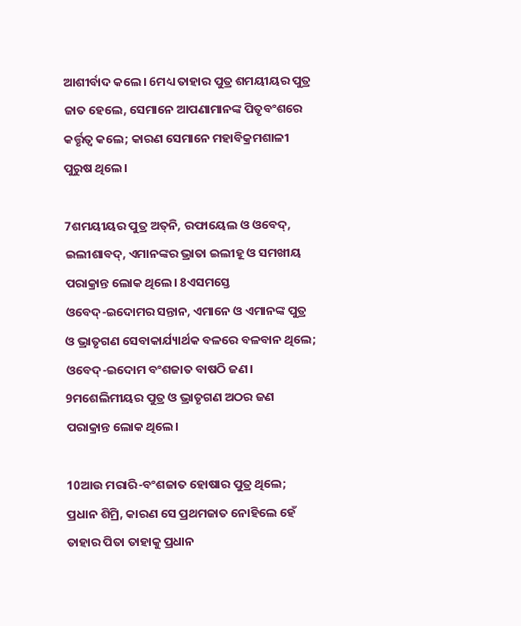ଆଶୀର୍ବାଦ କଲେ। 6ମଧ୍ୟ ତାହାର ପୁତ୍ର ଶମୟୀୟର ପୁତ୍ର ଜାତ ହେଲେ, ସେମାନେ ଆପଣାମାନଙ୍କ ପିତୃବଂଶରେ କର୍ତ୍ତୃତ୍ୱ କଲେ; କାରଣ ସେମାନେ ମହାବିକ୍ରମଶାଳୀ ପୁରୁଷ ଥିଲେ।

7ଶମୟୀୟର ପୁତ୍ର ଅତ୍‍ନି, ରଫାୟେଲ ଓ ଓବେଦ୍‍, ଇଲୀଶାବଦ୍‍, ଏମାନଙ୍କର ଭ୍ରାତା ଇଲୀହୂ ଓ ସମଖୀୟ ପରାକ୍ରାନ୍ତ ଲୋକ ଥିଲେ। 8ଏସମସ୍ତେ ଓବେଦ୍‍-ଇଦୋମର ସନ୍ତାନ, ଏମାନେ ଓ ଏମାନଙ୍କ ପୁତ୍ର ଓ ଭ୍ରାତୃଗଣ ସେବାକାର୍ଯ୍ୟାର୍ଥକ ବଳରେ ବଳବାନ ଥିଲେ; ଓବେଦ୍‍-ଇଦୋମ ବଂଶଜାତ ବାଷଠି ଜଣ। 9ମଶେଲିମୀୟର ପୁତ୍ର ଓ ଭ୍ରାତୃଗଣ ଅଠର ଜଣ ପରାକ୍ରାନ୍ତ ଲୋକ ଥିଲେ।

10ଆଉ ମରାରି-ବଂଶଜାତ ହୋଷାର ପୁତ୍ର ଥିଲେ; ପ୍ରଧାନ ଶିମ୍ରି, କାରଣ ସେ ପ୍ରଥମଜାତ ନୋହିଲେ ହେଁ ତାହାର ପିତା ତାହାକୁ ପ୍ରଧାନ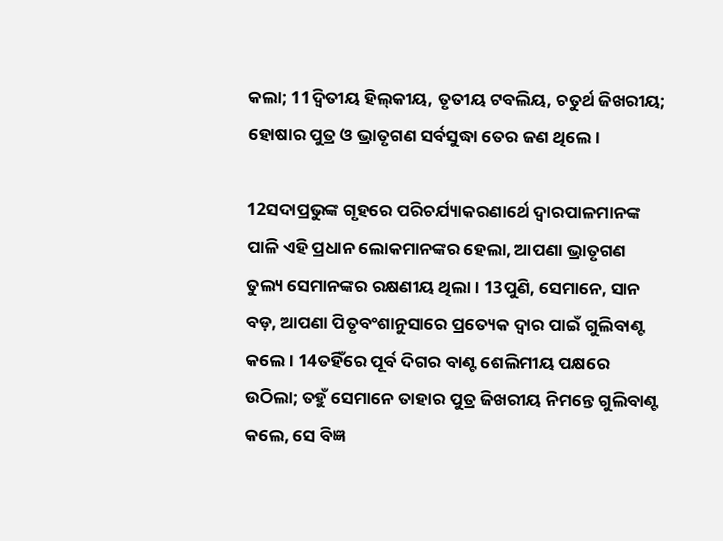କଲା; 11ଦ୍ୱିତୀୟ ହିଲ୍‍କୀୟ, ତୃତୀୟ ଟବଲିୟ, ଚତୁର୍ଥ ଜିଖରୀୟ; ହୋଷାର ପୁତ୍ର ଓ ଭ୍ରାତୃଗଣ ସର୍ବସୁଦ୍ଧା ତେର ଜଣ ଥିଲେ।

12ସଦାପ୍ରଭୁଙ୍କ ଗୃହରେ ପରିଚର୍ଯ୍ୟାକରଣାର୍ଥେ ଦ୍ୱାରପାଳମାନଙ୍କ ପାଳି ଏହି ପ୍ରଧାନ ଲୋକମାନଙ୍କର ହେଲା, ଆପଣା ଭ୍ରାତୃଗଣ ତୁଲ୍ୟ ସେମାନଙ୍କର ରକ୍ଷଣୀୟ ଥିଲା। 13ପୁଣି, ସେମାନେ, ସାନ ବଡ଼, ଆପଣା ପିତୃବଂଶାନୁସାରେ ପ୍ରତ୍ୟେକ ଦ୍ୱାର ପାଇଁ ଗୁଲିବାଣ୍ଟ କଲେ। 14ତହିଁରେ ପୂର୍ବ ଦିଗର ବାଣ୍ଟ ଶେଲିମୀୟ ପକ୍ଷରେ ଉଠିଲା; ତହୁଁ ସେମାନେ ତାହାର ପୁତ୍ର ଜିଖରୀୟ ନିମନ୍ତେ ଗୁଲିବାଣ୍ଟ କଲେ, ସେ ବିଜ୍ଞ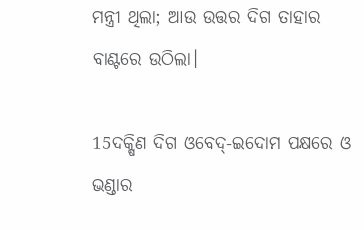ମନ୍ତ୍ରୀ ଥିଲା; ଆଉ ଉତ୍ତର ଦିଗ ତାହାର ବାଣ୍ଟରେ ଉଠିଲା।

15ଦକ୍ଷିଣ ଦିଗ ଓବେଦ୍‍-ଇଦୋମ ପକ୍ଷରେ ଓ ଭଣ୍ଡାର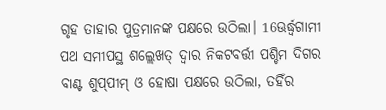ଗୃହ ତାହାର ପୁତ୍ରମାନଙ୍କ ପକ୍ଷରେ ଉଠିଲା। 16ଊର୍ଦ୍ଧ୍ୱଗାମୀ ପଥ ସମୀପସ୍ଥ ଶଲ୍ଲେଖତ୍‍ ଦ୍ୱାର ନିକଟବର୍ତ୍ତୀ ପଶ୍ଚିମ ଦିଗର ବାଣ୍ଟ ଶୁପ୍‍ପୀମ୍‍ ଓ ହୋଷା ପକ୍ଷରେ ଉଠିଲା, ତହିଁର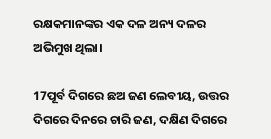ରକ୍ଷକମାନଙ୍କର ଏକ ଦଳ ଅନ୍ୟ ଦଳର ଅଭିମୁଖ ଥିଲା।

17ପୂର୍ବ ଦିଗରେ ଛଅ ଜଣ ଲେବୀୟ, ଉତ୍ତର ଦିଗରେ ଦିନରେ ଚାରି ଜଣ, ଦକ୍ଷିଣ ଦିଗରେ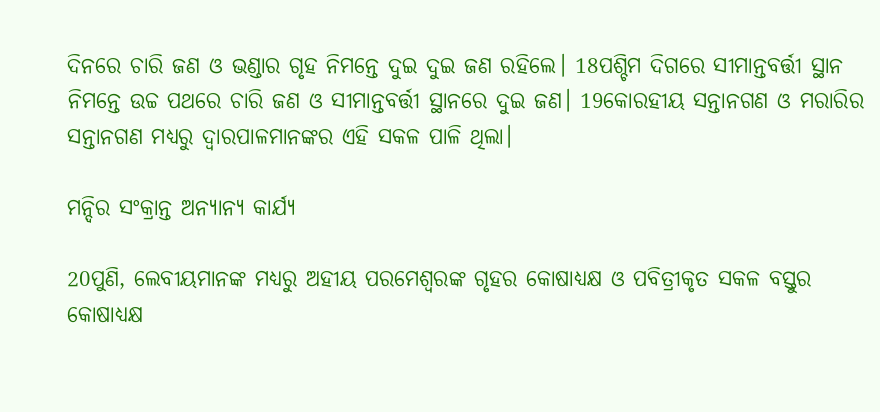ଦିନରେ ଚାରି ଜଣ ଓ ଭଣ୍ଡାର ଗୃହ ନିମନ୍ତେ ଦୁଇ ଦୁଇ ଜଣ ରହିଲେ। 18ପଶ୍ଚିମ ଦିଗରେ ସୀମାନ୍ତବର୍ତ୍ତୀ ସ୍ଥାନ ନିମନ୍ତେ ଉଚ୍ଚ ପଥରେ ଚାରି ଜଣ ଓ ସୀମାନ୍ତବର୍ତ୍ତୀ ସ୍ଥାନରେ ଦୁଇ ଜଣ। 19କୋରହୀୟ ସନ୍ତାନଗଣ ଓ ମରାରିର ସନ୍ତାନଗଣ ମଧ୍ୟରୁ ଦ୍ୱାରପାଳମାନଙ୍କର ଏହି ସକଳ ପାଳି ଥିଲା।

ମନ୍ଦିର ସଂକ୍ରାନ୍ତ ଅନ୍ୟାନ୍ୟ କାର୍ଯ୍ୟ

20ପୁଣି, ଲେବୀୟମାନଙ୍କ ମଧ୍ୟରୁ ଅହୀୟ ପରମେଶ୍ୱରଙ୍କ ଗୃହର କୋଷାଧ୍ୟକ୍ଷ ଓ ପବିତ୍ରୀକୃତ ସକଳ ବସ୍ତୁର କୋଷାଧ୍ୟକ୍ଷ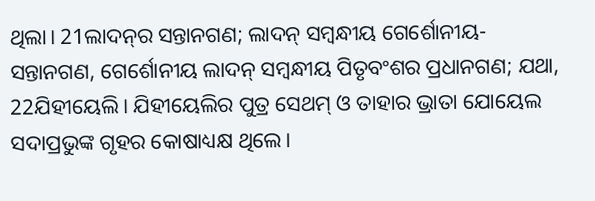ଥିଲା। 21ଲାଦନ୍‍ର ସନ୍ତାନଗଣ; ଲାଦନ୍‍ ସମ୍ବନ୍ଧୀୟ ଗେର୍ଶୋନୀୟ-ସନ୍ତାନଗଣ, ଗେର୍ଶୋନୀୟ ଲାଦନ୍‍ ସମ୍ବନ୍ଧୀୟ ପିତୃବଂଶର ପ୍ରଧାନଗଣ; ଯଥା, 22ଯିହୀୟେଲି। ଯିହୀୟେଲିର ପୁତ୍ର ସେଥମ୍‍ ଓ ତାହାର ଭ୍ରାତା ଯୋୟେଲ ସଦାପ୍ରଭୁଙ୍କ ଗୃହର କୋଷାଧ୍ୟକ୍ଷ ଥିଲେ।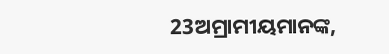23ଅମ୍ରାମୀୟମାନଙ୍କ,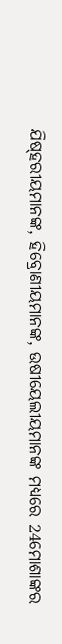ଯିଷ୍‍ହରୀୟମାନଙ୍କ, ହିବ୍ରୋଣୀୟମାନଙ୍କ, ଉଷୀୟେଲୀୟମାନଙ୍କ ମଧ୍ୟରେ 24ମୋଶାଙ୍କର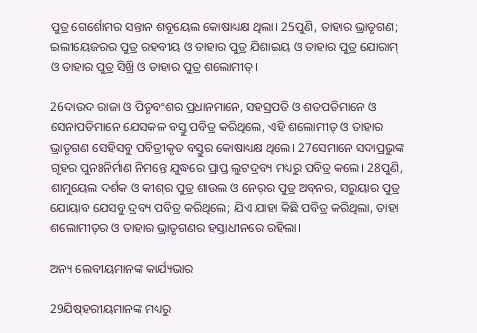ପୁତ୍ର ଗେର୍ଶୋମର ସନ୍ତାନ ଶବୂୟେଲ କୋଷାଧ୍ୟକ୍ଷ ଥିଲା। 25ପୁଣି, ତାହାର ଭ୍ରାତୃଗଣ; ଇଲୀୟେଜରର ପୁତ୍ର ରହବୀୟ ଓ ତାହାର ପୁତ୍ର ଯିଶାଇୟ ଓ ତାହାର ପୁତ୍ର ଯୋରାମ୍‍ ଓ ତାହାର ପୁତ୍ର ସିଖ୍ରି ଓ ତାହାର ପୁତ୍ର ଶଲୋମୀତ୍‍।

26ଦାଉଦ ରାଜା ଓ ପିତୃବଂଶର ପ୍ରଧାନମାନେ, ସହସ୍ରପତି ଓ ଶତପତିମାନେ ଓ ସେନାପତିମାନେ ଯେସକଳ ବସ୍ତୁ ପବିତ୍ର କରିଥିଲେ, ଏହି ଶଲୋମୀତ୍‍ ଓ ତାହାର ଭ୍ରାତୃଗଣ ସେହିସବୁ ପବିତ୍ରୀକୃତ ବସ୍ତୁର କୋଷାଧ୍ୟକ୍ଷ ଥିଲେ। 27ସେମାନେ ସଦାପ୍ରଭୁଙ୍କ ଗୃହର ପୁନଃନିର୍ମାଣ ନିମନ୍ତେ ଯୁଦ୍ଧରେ ପ୍ରାପ୍ତ ଲୁଟଦ୍ରବ୍ୟ ମଧ୍ୟରୁ ପବିତ୍ର କଲେ। 28ପୁଣି, ଶାମୁୟେଲ ଦର୍ଶକ ଓ କୀଶ୍‍ର ପୁତ୍ର ଶାଉଲ ଓ ନେର୍‍ର ପୁତ୍ର ଅବ୍‍ନର, ସରୁୟାର ପୁତ୍ର ଯୋୟାବ ଯେସବୁ ଦ୍ରବ୍ୟ ପବିତ୍ର କରିଥିଲେ; ଯିଏ ଯାହା କିଛି ପବିତ୍ର କରିଥିଲା, ତାହା ଶଲୋମୀତ୍‍ର ଓ ତାହାର ଭ୍ରାତୃଗଣର ହସ୍ତାଧୀନରେ ରହିଲା।

ଅନ୍ୟ ଲେବୀୟମାନଙ୍କ କାର୍ଯ୍ୟଭାର

29ଯିଷ୍‍ହରୀୟମାନଙ୍କ ମଧ୍ୟରୁ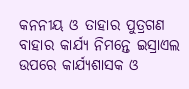କନନୀୟ ଓ ତାହାର ପୁତ୍ରଗଣ ବାହାର କାର୍ଯ୍ୟ ନିମନ୍ତେ ଇସ୍ରାଏଲ ଉପରେ କାର୍ଯ୍ୟଶାସକ ଓ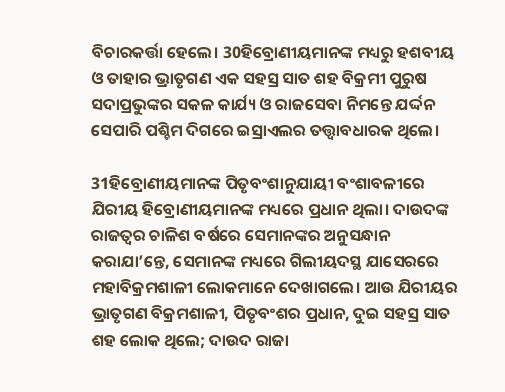ବିଚାରକର୍ତ୍ତା ହେଲେ। 30ହିବ୍ରୋଣୀୟମାନଙ୍କ ମଧ୍ୟରୁ ହଶବୀୟ ଓ ତାହାର ଭ୍ରାତୃଗଣ ଏକ ସହସ୍ର ସାତ ଶହ ବିକ୍ରମୀ ପୁରୁଷ ସଦାପ୍ରଭୁଙ୍କର ସକଳ କାର୍ଯ୍ୟ ଓ ରାଜସେବା ନିମନ୍ତେ ଯର୍ଦ୍ଦନ ସେପାରି ପଶ୍ଚିମ ଦିଗରେ ଇସ୍ରାଏଲର ତତ୍ତ୍ୱାବଧାରକ ଥିଲେ।

31ହିବ୍ରୋଣୀୟମାନଙ୍କ ପିତୃବଂଶାନୁଯାୟୀ ବଂଶାବଳୀରେ ଯିରୀୟ ହିବ୍ରୋଣୀୟମାନଙ୍କ ମଧ୍ୟରେ ପ୍ରଧାନ ଥିଲା। ଦାଉଦଙ୍କ ରାଜତ୍ଵର ଚାଳିଶ ବର୍ଷରେ ସେମାନଙ୍କର ଅନୁସନ୍ଧାନ କରାଯା’ନ୍ତେ, ସେମାନଙ୍କ ମଧ୍ୟରେ ଗିଲୀୟଦସ୍ଥ ଯାସେରରେ ମହାବିକ୍ରମଶାଳୀ ଲୋକମାନେ ଦେଖାଗଲେ। ଆଉ ଯିରୀୟର ଭ୍ରାତୃଗଣ ବିକ୍ରମଶାଳୀ, ପିତୃବଂଶର ପ୍ରଧାନ, ଦୁଇ ସହସ୍ର ସାତ ଶହ ଲୋକ ଥିଲେ; ଦାଉଦ ରାଜା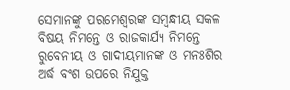ସେମାନଙ୍କୁ ପରମେଶ୍ୱରଙ୍କ ସମ୍ବନ୍ଧୀୟ ସକଳ ବିଷୟ ନିମନ୍ତେ ଓ ରାଜକାର୍ଯ୍ୟ ନିମନ୍ତେ ରୁବେନୀୟ ଓ ଗାଦୀୟମାନଙ୍କ ଓ ମନଃଶିର ଅର୍ଦ୍ଧ ବଂଶ ଉପରେ ନିଯୁକ୍ତ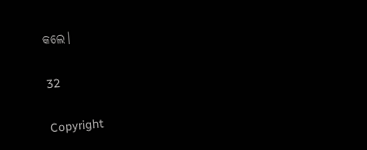କଲେ।

32

Copyright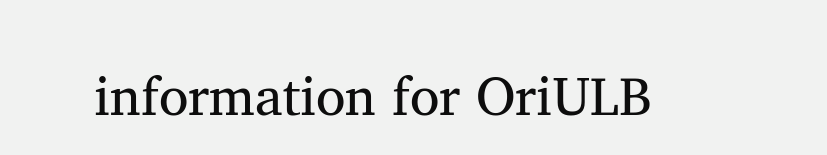information for OriULB